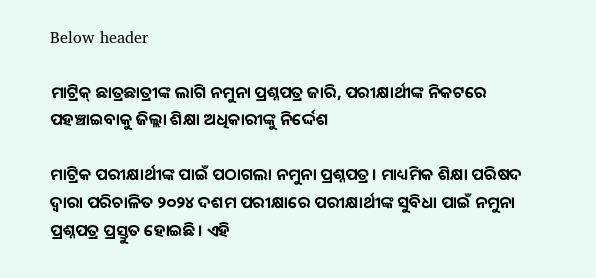Below header

ମାଟ୍ରିକ୍ ଛାତ୍ରଛାତ୍ରୀଙ୍କ ଲାଗି ନମୁନା ପ୍ରଶ୍ନପତ୍ର ଜାରି, ପରୀକ୍ଷାର୍ଥୀଙ୍କ ନିକଟରେ ପହଞ୍ଚାଇବାକୁ ଜିଲ୍ଲା ଶିକ୍ଷା ଅଧିକାରୀଙ୍କୁ ନିର୍ଦ୍ଦେଶ

ମାଟ୍ରିକ ପରୀକ୍ଷାର୍ଥୀଙ୍କ ପାଇଁ ପଠାଗଲା ନମୁନା ପ୍ରଶ୍ନପତ୍ର। ମାଧ୍ୟମିକ ଶିକ୍ଷା ପରିଷଦ ଦ୍ବାରା ପରିଚାଳିତ ୨୦୨୪ ଦଶମ ପରୀକ୍ଷାରେ ପରୀକ୍ଷାର୍ଥୀଙ୍କ ସୁବିଧା ପାଇଁ ନମୁନା ପ୍ରଶ୍ନପତ୍ର ପ୍ରସ୍ତୁତ ହୋଇଛି। ଏହି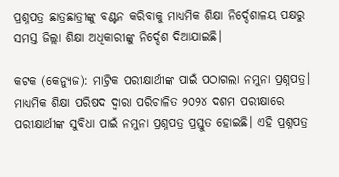ପ୍ରଶ୍ନପତ୍ର ଛାତ୍ରଛାତ୍ରୀଙ୍କୁ ବଣ୍ଟନ କରିବାକୁ ମାଧ୍ୟମିକ ଶିକ୍ଷା ନିର୍ଦ୍ଦେଶାଳୟ ପକ୍ଷରୁ ସମସ୍ତ ଜିଲ୍ଲା ଶିକ୍ଷା ଅଧିକାରୀଙ୍କୁ ନିର୍ଦ୍ଦେଶ ଦିଆଯାଇଛି।

କଟକ (କେନ୍ୟୁଜ): ମାଟ୍ରିକ ପରୀକ୍ଷାର୍ଥୀଙ୍କ ପାଇଁ ପଠାଗଲା ନମୁନା ପ୍ରଶ୍ନପତ୍ର। ମାଧ୍ୟମିକ ଶିକ୍ଷା ପରିଷଦ ଦ୍ବାରା ପରିଚାଳିତ ୨୦୨୪ ଦଶମ ପରୀକ୍ଷାରେ ପରୀକ୍ଷାର୍ଥୀଙ୍କ ସୁବିଧା ପାଇଁ ନମୁନା ପ୍ରଶ୍ନପତ୍ର ପ୍ରସ୍ତୁତ ହୋଇଛି। ଏହି ପ୍ରଶ୍ନପତ୍ର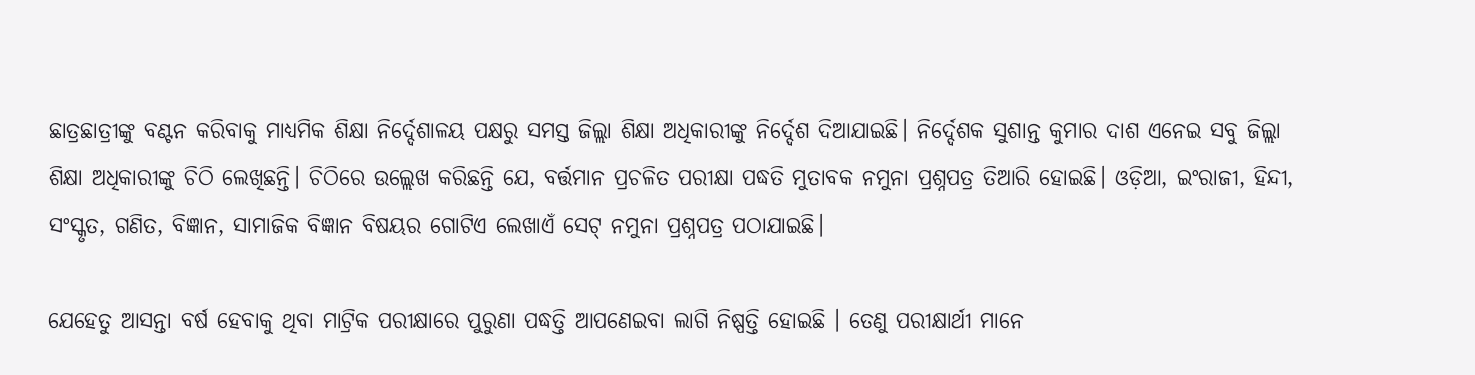ଛାତ୍ରଛାତ୍ରୀଙ୍କୁ ବଣ୍ଟନ କରିବାକୁ ମାଧ୍ୟମିକ ଶିକ୍ଷା ନିର୍ଦ୍ଦେଶାଳୟ ପକ୍ଷରୁ ସମସ୍ତ ଜିଲ୍ଲା ଶିକ୍ଷା ଅଧିକାରୀଙ୍କୁ ନିର୍ଦ୍ଦେଶ ଦିଆଯାଇଛି। ନିର୍ଦ୍ଦେଶକ ସୁଶାନ୍ତ କୁମାର ଦାଶ ଏନେଇ ସବୁ ଜିଲ୍ଲା ଶିକ୍ଷା ଅଧିକାରୀଙ୍କୁ ଚିଠି ଲେଖିଛନ୍ତି। ଚିଠିରେ ଉଲ୍ଲେଖ କରିଛନ୍ତି ଯେ, ବର୍ତ୍ତମାନ ପ୍ରଚଳିତ ପରୀକ୍ଷା ପଦ୍ଧତି ମୁତାବକ ନମୁନା ପ୍ରଶ୍ନପତ୍ର ତିଆରି ହୋଇଛି। ଓଡ଼ିଆ, ଇଂରାଜୀ, ହିନ୍ଦୀ, ସଂସ୍କୃତ, ଗଣିତ, ବିଜ୍ଞାନ, ସାମାଜିକ ବିଜ୍ଞାନ ବିଷୟର ଗୋଟିଏ ଲେଖାଏଁ ସେଟ୍ ନମୁନା ପ୍ରଶ୍ନପତ୍ର ପଠାଯାଇଛି।

ଯେହେତୁ ଆସନ୍ତା ବର୍ଷ ହେବାକୁ ଥିବା ମାଟ୍ରିକ ପରୀକ୍ଷାରେ ପୁରୁଣା ପଦ୍ଧତ୍ତି ଆପଣେଇବା ଲାଗି ନିଷ୍ପତ୍ତି ହୋଇଛି । ତେଣୁ ପରୀକ୍ଷାର୍ଥୀ ମାନେ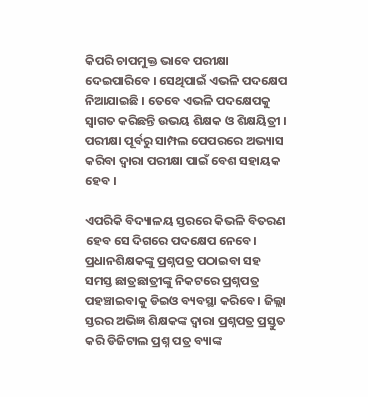କିପରି ଚାପମୁକ୍ତ ଭାବେ ପରୀକ୍ଷା ଦେଇପାରିବେ । ସେଥିପାଇଁ ଏଭଳି ପଦକ୍ଷେପ ନିଆଯାଇଛି । ତେବେ ଏଭଳି ପଦକ୍ଷେପକୁ ସ୍ବାଗତ କରିଛନ୍ତି ଉଭୟ ଶିକ୍ଷକ ଓ ଶିକ୍ଷୟିତ୍ରୀ । ପରୀକ୍ଷା ପୂର୍ବରୁ ସାମ୍ପଲ ପେପରରେ ଅଭ୍ୟାସ କରିବା ଦ୍ବାରା ପରୀକ୍ଷା ପାଇଁ ବେଶ ସହାୟକ ହେବ ।

ଏପରିକି ବିଦ୍ୟାଳୟ ସ୍ତରରେ କିଭଳି ବିତରଣ ହେବ ସେ ଦିଗରେ ପଦକ୍ଷେପ ନେବେ। ପ୍ରଧାନଶିକ୍ଷକଙ୍କୁ ପ୍ରଶ୍ନପତ୍ର ପଠାଇବା ସହ ସମସ୍ତ ଛାତ୍ରଛାତ୍ରୀଙ୍କୁ ନିକଟରେ ପ୍ରଶ୍ନପତ୍ର ପହଞ୍ଚାଇବାକୁ ଡିଇଓ ବ୍ୟବସ୍ଥା କରିବେ। ଜିଲ୍ଲା ସ୍ତରର ଅଭିଜ୍ଞ ଶିକ୍ଷକଙ୍କ ଦ୍ବାରା ପ୍ରଶ୍ନପତ୍ର ପ୍ରସ୍ତୁତ କରି ଡିଜିଟାଲ ପ୍ରଶ୍ନ ପତ୍ର ବ୍ୟାଙ୍କ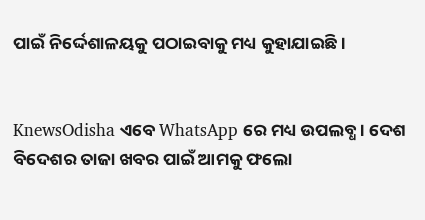ପାଇଁ ନିର୍ଦ୍ଦେଶାଳୟକୁ ପଠାଇବାକୁ ମଧ୍ୟ କୁହାଯାଇଛି ।


KnewsOdisha ଏବେ WhatsApp ରେ ମଧ୍ୟ ଉପଲବ୍ଧ । ଦେଶ ବିଦେଶର ତାଜା ଖବର ପାଇଁ ଆମକୁ ଫଲୋ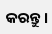କରନ୍ତୁ ।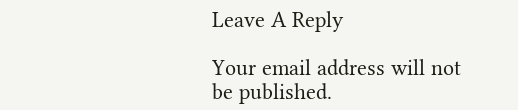Leave A Reply

Your email address will not be published.